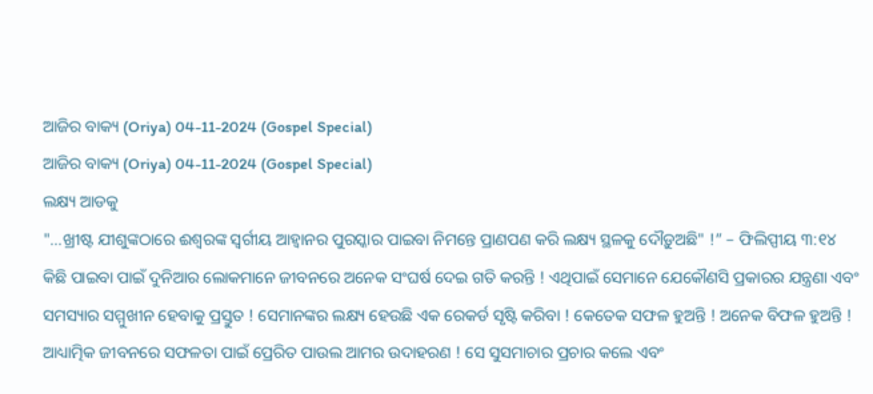ଆଜିର ବାକ୍ୟ (Oriya) 04-11-2024 (Gospel Special)
ଆଜିର ବାକ୍ୟ (Oriya) 04-11-2024 (Gospel Special)
ଲକ୍ଷ୍ୟ ଆଡକୁ
"...ଖ୍ରୀଷ୍ଟ ଯୀଶୁଙ୍କଠାରେ ଈଶ୍ୱରଙ୍କ ସ୍ୱର୍ଗୀୟ ଆହ୍ୱାନର ପୁରସ୍କାର ପାଇବା ନିମନ୍ତେ ପ୍ରାଣପଣ କରି ଲକ୍ଷ୍ୟ ସ୍ଥଳକୁ ଦୌଡ଼ୁଅଛି" !” – ଫିଲିପ୍ପୀୟ ୩:୧୪
କିଛି ପାଇବା ପାଇଁ ଦୁନିଆର ଲୋକମାନେ ଜୀବନରେ ଅନେକ ସଂଘର୍ଷ ଦେଇ ଗତି କରନ୍ତି ! ଏଥିପାଇଁ ସେମାନେ ଯେକୌଣସି ପ୍ରକାରର ଯନ୍ତ୍ରଣା ଏବଂ ସମସ୍ୟାର ସମ୍ମୁଖୀନ ହେବାକୁ ପ୍ରସ୍ତୁତ ! ସେମାନଙ୍କର ଲକ୍ଷ୍ୟ ହେଉଛି ଏକ ରେକର୍ଡ ସୃଷ୍ଟି କରିବା ! କେତେକ ସଫଳ ହୁଅନ୍ତି ! ଅନେକ ବିଫଳ ହୁଅନ୍ତି ! ଆଧ୍ୟାତ୍ମିକ ଜୀବନରେ ସଫଳତା ପାଇଁ ପ୍ରେରିତ ପାଉଲ ଆମର ଉଦାହରଣ ! ସେ ସୁସମାଚାର ପ୍ରଚାର କଲେ ଏବଂ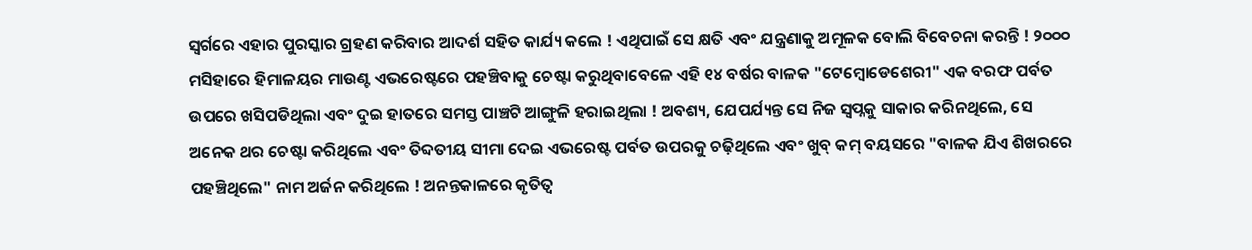ସ୍ୱର୍ଗରେ ଏହାର ପୁରସ୍କାର ଗ୍ରହଣ କରିବାର ଆଦର୍ଶ ସହିତ କାର୍ଯ୍ୟ କଲେ ! ଏଥିପାଇଁ ସେ କ୍ଷତି ଏବଂ ଯନ୍ତ୍ରଣାକୁ ଅମୂଳକ ବୋଲି ବିବେଚନା କରନ୍ତି ! ୨୦୦୦ ମସିହାରେ ହିମାଳୟର ମାଉଣ୍ଟ ଏଭରେଷ୍ଟରେ ପହଞ୍ଚିବାକୁ ଚେଷ୍ଟା କରୁଥିବାବେଳେ ଏହି ୧୪ ବର୍ଷର ବାଳକ "ଟେମ୍ବୋଡେଶେରୀ" ଏକ ବରଫ ପର୍ବତ ଉପରେ ଖସିପଡିଥିଲା ଏବଂ ଦୁଇ ହାତରେ ସମସ୍ତ ପାଞ୍ଚଟି ଆଙ୍ଗୁଳି ହରାଇଥିଲା ! ଅବଶ୍ୟ, ଯେପର୍ଯ୍ୟନ୍ତ ସେ ନିଜ ସ୍ୱପ୍ନକୁ ସାକାର କରିନଥିଲେ, ସେ ଅନେକ ଥର ଚେଷ୍ଟା କରିଥିଲେ ଏବଂ ତିବ୍ଦତୀୟ ସୀମା ଦେଇ ଏଭରେଷ୍ଟ ପର୍ବତ ଉପରକୁ ଚଢ଼ିଥିଲେ ଏବଂ ଖୁବ୍ କମ୍ ବୟସରେ "ବାଳକ ଯିଏ ଶିଖରରେ ପହଞ୍ଚିଥିଲେ" ନାମ ଅର୍ଜନ କରିଥିଲେ ! ଅନନ୍ତକାଳରେ କୃତିତ୍ୱ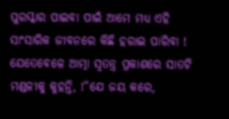ପୁରସ୍କାର ପାଇବା ପାଇଁ ଆମେ ମଧ୍ୟ ଏହି ସାଂସାରିକ ଜୀବନରେ କିଛି ହରାଇ ପାରିବା !
ଯେତେବେଳେ ଆତ୍ମା ସ୍ୱତନ୍ତ୍ର ପ୍ରକାଶରେ ସାତଟି ମଣ୍ଡଳୀକୁ କୁହନ୍ତି, !“ଯେ ଜୟ କରେ,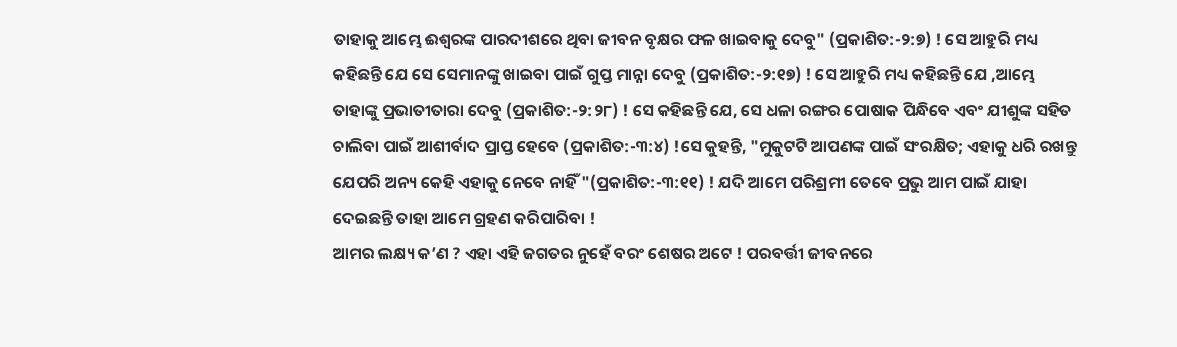ତାହାକୁ ଆମ୍ଭେ ଈଶ୍ୱରଙ୍କ ପାରଦୀଶରେ ଥିବା ଜୀବନ ବୃକ୍ଷର ଫଳ ଖାଇବାକୁ ଦେବୁ" (ପ୍ରକାଶିତ:-୨:୭) ! ସେ ଆହୁରି ମଧ୍ୟ କହିଛନ୍ତି ଯେ ସେ ସେମାନଙ୍କୁ ଖାଇବା ପାଇଁ ଗୁପ୍ତ ମାନ୍ନା ଦେବୁ (ପ୍ରକାଶିତ:-୨:୧୭) ! ସେ ଆହୁରି ମଧ୍ୟ କହିଛନ୍ତି ଯେ ,ଆମ୍ଭେ ତାହାଙ୍କୁ ପ୍ରଭାତୀତାରା ଦେବୁ (ପ୍ରକାଶିତ:-୨:୨୮) ! ସେ କହିଛନ୍ତି ଯେ, ସେ ଧଳା ରଙ୍ଗର ପୋଷାକ ପିନ୍ଧିବେ ଏବଂ ଯୀଶୁଙ୍କ ସହିତ ଚାଲିବା ପାଇଁ ଆଶୀର୍ବାଦ ପ୍ରାପ୍ତ ହେବେ (ପ୍ରକାଶିତ:-୩:୪) !ସେ କୁହନ୍ତି, "ମୁକୁଟଟି ଆପଣଙ୍କ ପାଇଁ ସଂରକ୍ଷିତ; ଏହାକୁ ଧରି ରଖନ୍ତୁ ଯେପରି ଅନ୍ୟ କେହି ଏହାକୁ ନେବେ ନାହିଁ "(ପ୍ରକାଶିତ:-୩:୧୧) ! ଯଦି ଆମେ ପରିଶ୍ରମୀ ତେବେ ପ୍ରଭୁ ଆମ ପାଇଁ ଯାହା ଦେଇଛନ୍ତି ତାହା ଆମେ ଗ୍ରହଣ କରିପାରିବା !
ଆମର ଲକ୍ଷ୍ୟ କ’ଣ ? ଏହା ଏହି ଜଗତର ନୁହେଁ ବରଂ ଶେଷର ଅଟେ ! ପରବର୍ତ୍ତୀ ଜୀବନରେ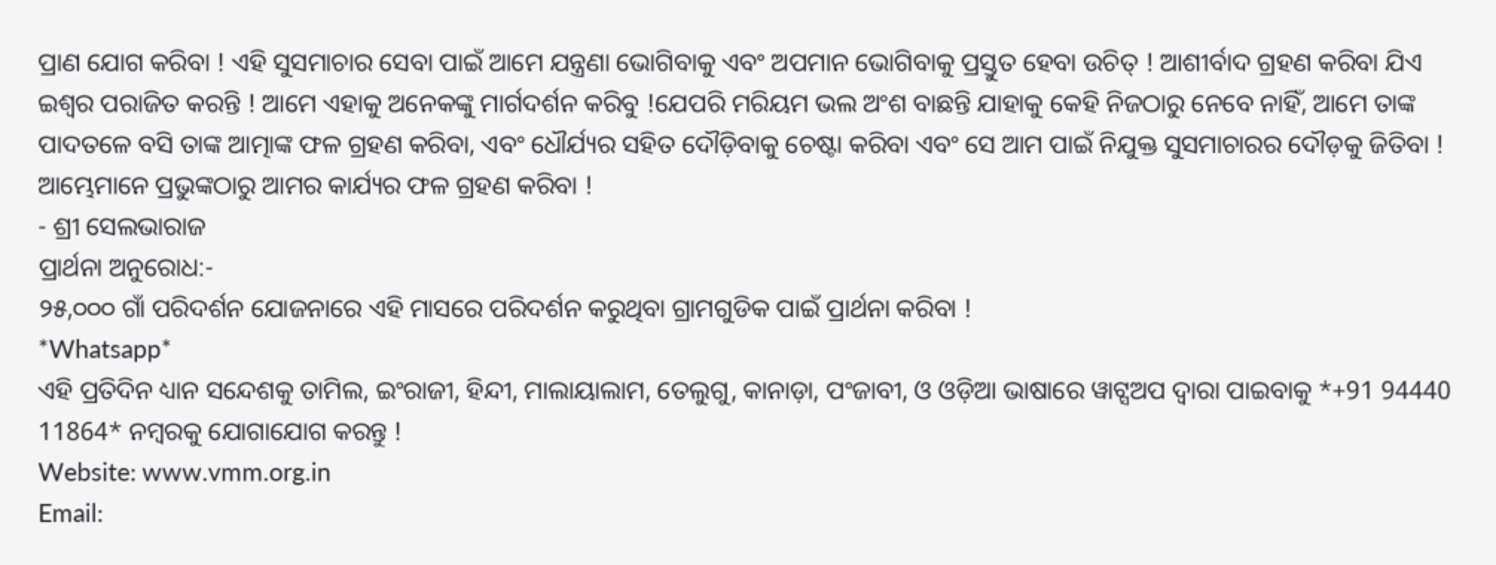ପ୍ରାଣ ଯୋଗ କରିବା ! ଏହି ସୁସମାଚାର ସେବା ପାଇଁ ଆମେ ଯନ୍ତ୍ରଣା ଭୋଗିବାକୁ ଏବଂ ଅପମାନ ଭୋଗିବାକୁ ପ୍ରସ୍ତୁତ ହେବା ଉଚିତ୍ ! ଆଶୀର୍ବାଦ ଗ୍ରହଣ କରିବା ଯିଏ ଇଶ୍ବର ପରାଜିତ କରନ୍ତି ! ଆମେ ଏହାକୁ ଅନେକଙ୍କୁ ମାର୍ଗଦର୍ଶନ କରିବୁ !ଯେପରି ମରିୟମ ଭଲ ଅଂଶ ବାଛନ୍ତି ଯାହାକୁ କେହି ନିଜଠାରୁ ନେବେ ନାହିଁ, ଆମେ ତାଙ୍କ ପାଦତଳେ ବସି ତାଙ୍କ ଆତ୍ମାଙ୍କ ଫଳ ଗ୍ରହଣ କରିବା, ଏବଂ ଧୌର୍ଯ୍ୟର ସହିତ ଦୌଡ଼ିବାକୁ ଚେଷ୍ଟା କରିବା ଏବଂ ସେ ଆମ ପାଇଁ ନିଯୁକ୍ତ ସୁସମାଚାରର ଦୌଡ଼କୁ ଜିତିବା ! ଆମ୍ଭେମାନେ ପ୍ରଭୁଙ୍କଠାରୁ ଆମର କାର୍ଯ୍ୟର ଫଳ ଗ୍ରହଣ କରିବା !
- ଶ୍ରୀ ସେଲଭାରାଜ
ପ୍ରାର୍ଥନା ଅନୁରୋଧ:-
୨୫,୦୦୦ ଗାଁ ପରିଦର୍ଶନ ଯୋଜନାରେ ଏହି ମାସରେ ପରିଦର୍ଶନ କରୁଥିବା ଗ୍ରାମଗୁଡିକ ପାଇଁ ପ୍ରାର୍ଥନା କରିବା !
*Whatsapp*
ଏହି ପ୍ରତିଦିନ ଧ୍ୟାନ ସନ୍ଦେଶକୁ ତାମିଲ, ଇଂରାଜୀ, ହିନ୍ଦୀ, ମାଲାୟାଲାମ, ତେଲୁଗୁ, କାନାଡ଼ା, ପଂଜାବୀ, ଓ ଓଡ଼ିଆ ଭାଷାରେ ୱାଟ୍ସଅପ ଦ୍ଵାରା ପାଇବାକୁ *+91 94440 11864* ନମ୍ବରକୁ ଯୋଗାଯୋଗ କରନ୍ତୁ !
Website: www.vmm.org.in
Email: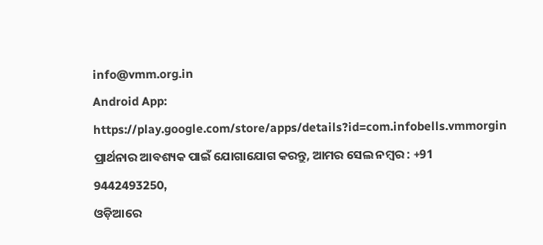info@vmm.org.in
Android App: https://play.google.com/store/apps/details?id=com.infobells.vmmorgin
ପ୍ରାର୍ଥନାର ଆବଶ୍ୟକ ପାଇଁ ଯୋଗାଯୋଗ କରନ୍ତୁ, ଆମର ସେଲ ନମ୍ବର : +91 9442493250,
ଓଡ଼ିଆରେ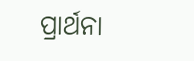ପ୍ରାର୍ଥନା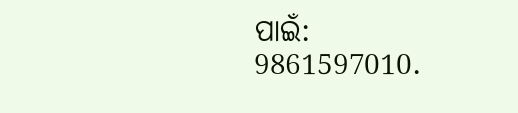ପାଇଁ: 9861597010.